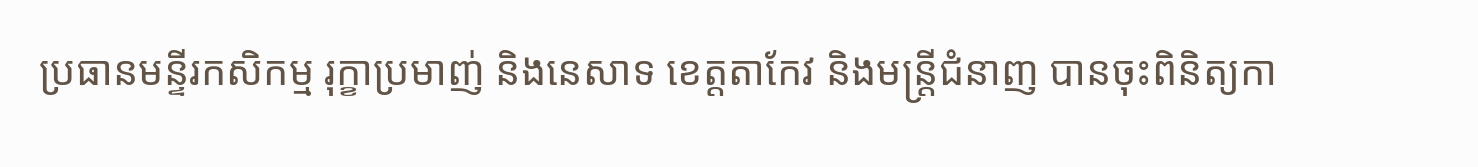ប្រធានមន្ទីរកសិកម្ម រុក្ខាប្រមាញ់ និងនេសាទ ខេត្តតាកែវ និងមន្រ្តីជំនាញ បានចុះពិនិត្យកា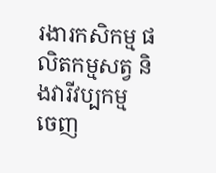រងារកសិកម្ម ផលិតកម្មសត្វ និងវារីវប្បកម្ម
ចេញ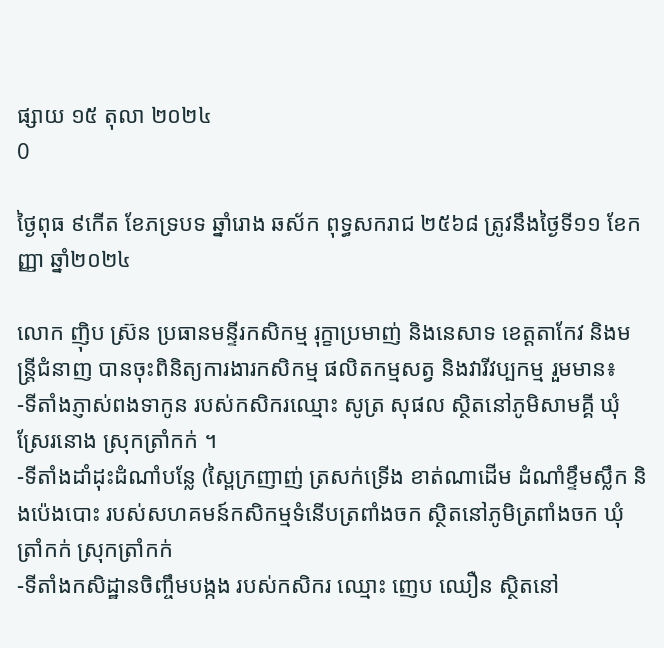ផ្សាយ ១៥ តុលា ២០២៤
0

ថ្ងៃពុធ ៩កើត ខែភទ្របទ ឆ្នាំរោង ឆស័ក ពុទ្ធសករាជ ២៥៦៨ ត្រូវនឹងថ្ងៃទី១១ ខែកញ្ញា ឆ្នាំ២០២៤

លោក ញ៉ិប ស្រ៊ន ប្រធានមន្ទីរកសិកម្ម រុក្ខាប្រមាញ់ និងនេសាទ ខេត្តតាកែវ និងមន្រ្តីជំនាញ បានចុះពិនិត្យការងារកសិកម្ម ផលិតកម្មសត្វ និងវារីវប្បកម្ម រួមមាន៖
-ទីតាំងភ្ញាស់ពងទាកូន របស់កសិករឈ្មោះ សូត្រ សុផល ស្ថិតនៅភូមិសាមគ្គី ឃុំស្រែរនោង ស្រុកត្រាំកក់ ។
-ទីតាំងដាំដុះដំណាំបន្លែ (ស្ពៃក្រញាញ់ ត្រសក់ទ្រើង ខាត់ណាដើម ដំណាំខ្ទឹមស្លឹក និងប៉េងបោះ របស់សហគមន៍កសិកម្មទំនើបត្រពាំងចក ស្ថិតនៅភូមិត្រពាំងចក ឃុំត្រាំកក់ ស្រុកត្រាំកក់
-ទីតាំងកសិដ្ឋានចិញ្ចឹមបង្កង របស់កសិករ ឈ្មោះ ញេប ឈឿន ស្ថិតនៅ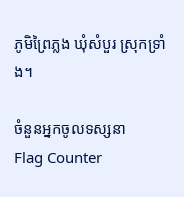ភូមិព្រៃភ្លង ឃុំសំបួរ ស្រុកទ្រាំង។

ចំនួនអ្នកចូលទស្សនា
Flag Counter